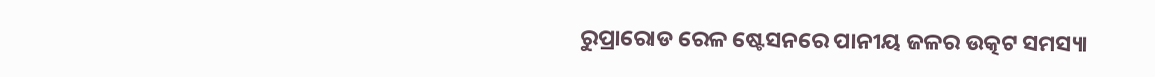ରୁପ୍ରାରୋଡ ରେଳ ଷ୍ଟେସନରେ ପାନୀୟ ଜଳର ଉତ୍କଟ ସମସ୍ୟା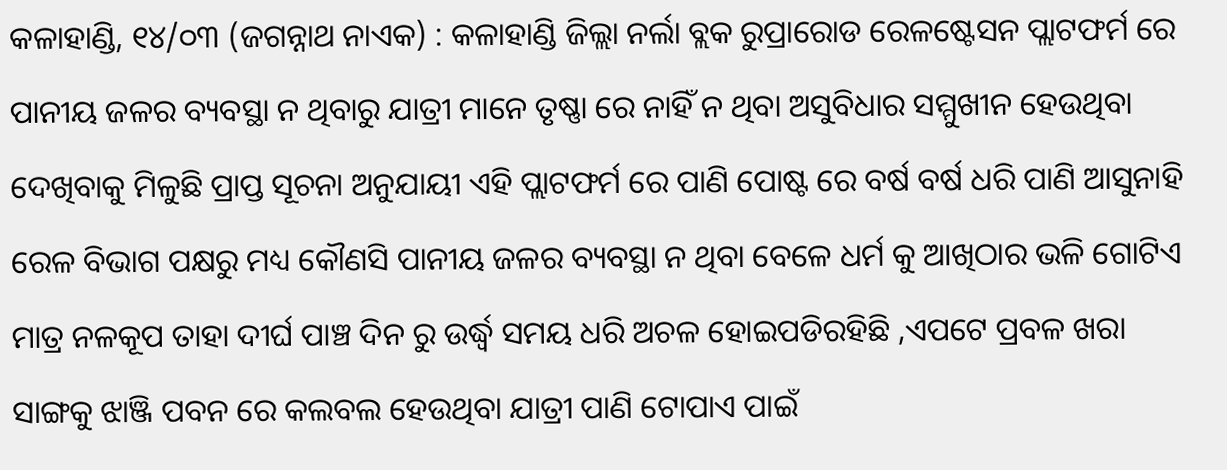କଳାହାଣ୍ଡି, ୧୪/୦୩ (ଜଗନ୍ନାଥ ନାଏକ) : କଳାହାଣ୍ଡି ଜିଲ୍ଲା ନର୍ଲା ବ୍ଲକ ରୁପ୍ରାରୋଡ ରେଳଷ୍ଟେସନ ପ୍ଲାଟଫର୍ମ ରେ ପାନୀୟ ଜଳର ବ୍ୟବସ୍ଥା ନ ଥିବାରୁ ଯାତ୍ରୀ ମାନେ ତୃଷ୍ଣା ରେ ନାହିଁ ନ ଥିବା ଅସୁବିଧାର ସମ୍ମୁଖୀନ ହେଉଥିବା ଦେଖିବାକୁ ମିଳୁଛି ପ୍ରାପ୍ତ ସୂଚନା ଅନୁଯାୟୀ ଏହି ପ୍ଲାଟଫର୍ମ ରେ ପାଣି ପୋଷ୍ଟ ରେ ବର୍ଷ ବର୍ଷ ଧରି ପାଣି ଆସୁନାହି ରେଳ ବିଭାଗ ପକ୍ଷରୁ ମଧ୍ୟ କୌଣସି ପାନୀୟ ଜଳର ବ୍ୟବସ୍ଥା ନ ଥିବା ବେଳେ ଧର୍ମ କୁ ଆଖିଠାର ଭଳି ଗୋଟିଏ ମାତ୍ର ନଳକୂପ ତାହା ଦୀର୍ଘ ପାଞ୍ଚ ଦିନ ରୁ ଉର୍ଦ୍ଧ୍ବ ସମୟ ଧରି ଅଚଳ ହୋଇପଡିରହିଛି ,ଏପଟେ ପ୍ରବଳ ଖରା ସାଙ୍ଗକୁ ଝାଞ୍ଜି ପବନ ରେ କଲବଲ ହେଉଥିବା ଯାତ୍ରୀ ପାଣି ଟୋପାଏ ପାଇଁ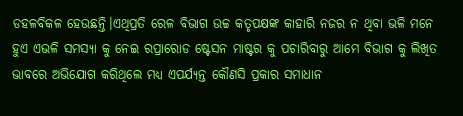ଡହଳବିକଳ ହେଉଛନ୍ତି।ଏଥିପ୍ରତି ରେଳ ବିଭାଗ ଉଚ୍ଚ କତୃପକ୍ଷଙ୍କ କାହାରି ନଜର ନ ଥିବା ଭଳି ମନେ ହୁଏ ଏଭଳି ସମସ୍ୟା କୁ ନେଇ ରପ୍ରାରୋଡ ଷ୍ଟେସନ ମାଷ୍ଟର କୁ ପଚାରିବାରୁ ଆମେ ବିଭାଗ କୁ ଲିଖିତ ଭାବରେ ଅଭିଯୋଗ କରିଥିଲେ ମଧ୍ୟ ଏପର୍ଯ୍ୟନ୍ତ କୌଣସି ପ୍ରକାର ସମାଧାନ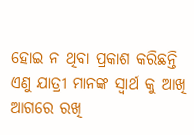ହୋଇ ନ ଥିବା ପ୍ରକାଶ କରିଛନ୍ତି ଏଣୁ ଯାତ୍ରୀ ମାନଙ୍କ ସ୍ବାର୍ଥ କୁ ଆଖି ଆଗରେ ରଖି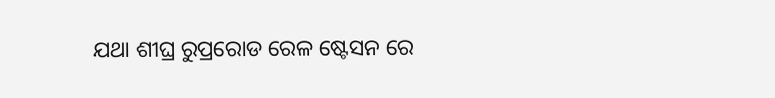ଯଥା ଶୀଘ୍ର ରୁପ୍ରରୋଡ ରେଳ ଷ୍ଟେସନ ରେ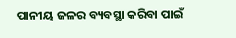ପାନୀୟ ଜଳର ବ୍ୟବସ୍ଥା କରିବା ପାଇଁ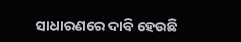ସାଧାରଣରେ ଦାବି ହେଉଛି